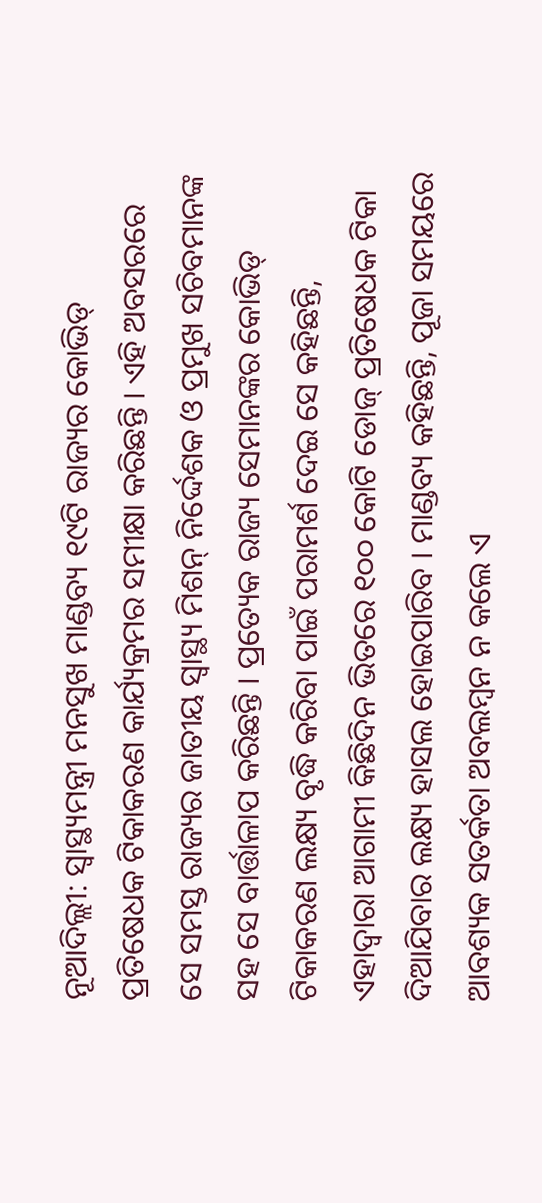ନୂଆଦିଲ୍ଲୀ: ସ୍ୱାସ୍ଥ୍ୟମନ୍ତ୍ରୀ ମନସୁଖ ମାଣ୍ଡବ୍ୟ ୧୯ଟି ରାଜ୍ୟର କୋଭିଡ୍ ପ୍ରତିଷେଧକ ଟିକାକରଣ କାର୍ଯ୍ୟକ୍ରମର ସମୀକ୍ଷା କରିଛନ୍ତି । ଏହି ଅବସରରେ ସେ ସମସ୍ତ ରାଜ୍ୟର ଜାତୀୟ ସ୍ୱାସ୍ଥ୍ୟ ମିଶନ୍ ନିର୍ଦ୍ଦେଶକ ଓ ପ୍ରମୁଖ ସଚିବମାନଙ୍କ ସହ ସେ ବାର୍ତ୍ତାଳାପ କରିଛନ୍ତି । ପ୍ରତ୍ୟେକ ରାଜ୍ୟ ସେମାନଙ୍କର କୋଭିଡ୍ ଟିକାକରଣ ଲକ୍ଷ୍ୟ ବୃଦ୍ଧି କରିବା ପାଇଁ ପରାମର୍ଶ ଦେଇ ସେ କହିଛନ୍ତି, ଏହାଦ୍ୱାରା ଆଗାମୀ କିଛିଦିନ ଭିତରେ ୧୦୦ କୋଟି ଡୋଜ୍ ପ୍ରତିଷେଧକ ଟିକା ଦିଆଯିବାର ଲକ୍ଷ୍ୟ ହାସଲ ହୋଇପାରିବ । ମାଣ୍ଡବ୍ୟ କହିଛନ୍ତି, ପୂଜା ସମୟରେ ଆବଶ୍ୟକ ସତର୍କତା ଅବଲମ୍ବନ ନ କଲେ ଏ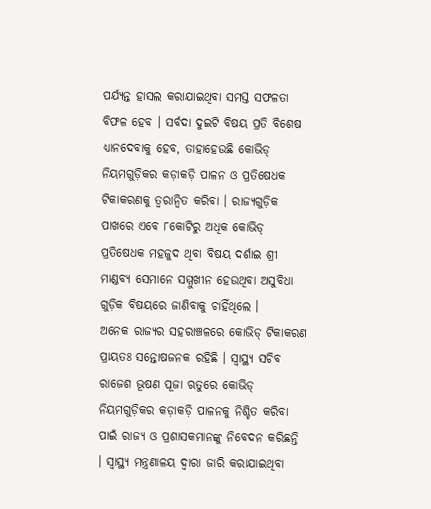ପର୍ଯ୍ୟନ୍ତ ହାସଲ କରାଯାଇଥିବା ସମସ୍ତ ସଫଳତା ବିଫଳ ହେବ । ସର୍ବଦା ଦୁଇଟି ବିଷୟ ପ୍ରତି ବିଶେଷ ଧ୍ୟାନଦେବାକୁ ହେବ, ତାହାହେଉଛି କୋଭିଡ୍ ନିୟମଗୁଡ଼ିକର କଡ଼ାକଡ଼ି ପାଳନ ଓ ପ୍ରତିଷେଧକ ଟିକାକରଣକୁ ତ୍ୱରାନ୍ୱିତ କରିବା । ରାଜ୍ୟଗୁଡ଼ିକ ପାଖରେ ଏବେ ୮କୋଟିରୁ ଅଧିକ କୋଭିଡ୍ ପ୍ରତିଷେଧକ ମହଜୁଦ ଥିବା ବିଷୟ ଦର୍ଶାଇ ଶ୍ରୀ ମାଣ୍ଡବ୍ୟ ସେମାନେ ସମ୍ମୁଖୀନ ହେଉଥିବା ଅସୁବିଧା ଗୁଡ଼ିକ ବିଷୟରେ ଜାଣିବାକୁ ଚାହିଁଥିଲେ ।
ଅନେକ ରାଜ୍ୟର ସହରାଞ୍ଚଳରେ କୋଭିଡ୍ ଟିକାକରଣ ପ୍ରାୟତଃ ସନ୍ତୋଷଜନକ ରହିଛି । ସ୍ୱାସ୍ଥ୍ୟ ସଚିବ ରାଜେଶ ଭୂଷଣ ପୂଜା ଋତୁରେ କୋଭିଡ୍ ନିୟମଗୁଡ଼ିକର କଡ଼ାକଡ଼ି ପାଳନକୁ ନିଶ୍ଚିତ କରିବା ପାଇଁ ରାଜ୍ୟ ଓ ପ୍ରଶାସକମାନଙ୍କୁ ନିବେଦନ କରିଛନ୍ତି । ସ୍ୱାସ୍ଥ୍ୟ ମନ୍ତ୍ରଣାଳୟ ଦ୍ୱାରା ଜାରି କରାଯାଇଥିବା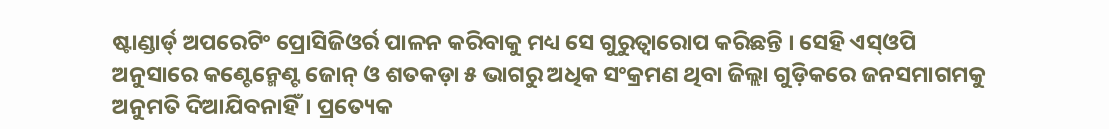ଷ୍ଟାଣ୍ଡାର୍ଡ୍ ଅପରେଟିଂ ପ୍ରୋସିଜିଓର୍ର ପାଳନ କରିବାକୁ ମଧ୍ୟ ସେ ଗୁରୁତ୍ୱାରୋପ କରିଛନ୍ତି । ସେହି ଏସ୍ଓପି ଅନୁସାରେ କଣ୍ଟେନ୍ମେଣ୍ଟ ଜୋନ୍ ଓ ଶତକଡ଼ା ୫ ଭାଗରୁ ଅଧିକ ସଂକ୍ରମଣ ଥିବା ଜିଲ୍ଲା ଗୁଡ଼ିକରେ ଜନସମାଗମକୁ ଅନୁମତି ଦିଆଯିବନାହିଁ। ପ୍ରତ୍ୟେକ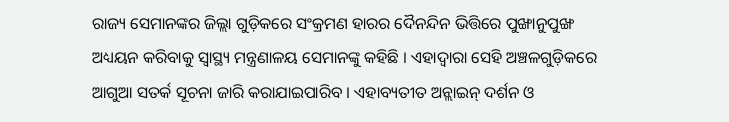ରାଜ୍ୟ ସେମାନଙ୍କର ଜିଲ୍ଲା ଗୁଡ଼ିକରେ ସଂକ୍ରମଣ ହାରର ଦୈନନ୍ଦିନ ଭିତ୍ତିରେ ପୁଙ୍ଖାନୁପୁଙ୍ଖ ଅଧ୍ୟୟନ କରିବାକୁ ସ୍ୱାସ୍ଥ୍ୟ ମନ୍ତ୍ରଣାଳୟ ସେମାନଙ୍କୁ କହିଛି । ଏହାଦ୍ୱାରା ସେହି ଅଞ୍ଚଳଗୁଡ଼ିକରେ ଆଗୁଆ ସତର୍କ ସୂଚନା ଜାରି କରାଯାଇପାରିବ । ଏହାବ୍ୟତୀତ ଅନ୍ଲାଇନ୍ ଦର୍ଶନ ଓ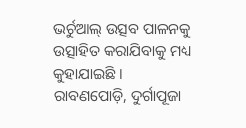ଭର୍ଚୁଆଲ୍ ଉତ୍ସବ ପାଳନକୁ ଉତ୍ସାହିତ କରାଯିବାକୁ ମଧ୍ୟ କୁହାଯାଇଛି । ରାବଣପୋଡ଼ି, ଦୁର୍ଗାପୂଜା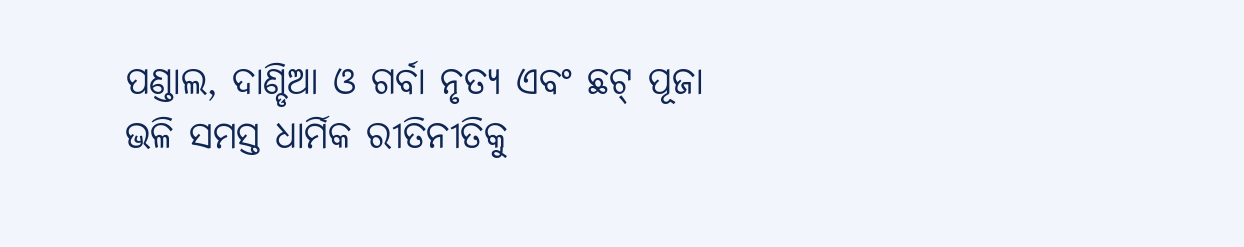ପଣ୍ଡାଲ, ଦାଣ୍ଡିଆ ଓ ଗର୍ବା ନୃତ୍ୟ ଏବଂ ଛଟ୍ ପୂଜା ଭଳି ସମସ୍ତ ଧାର୍ମିକ ରୀତିନୀତିକୁ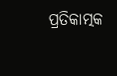ପ୍ରତିକାତ୍ମକ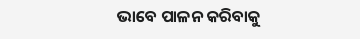ଭାବେ ପାଳନ କରିବାକୁ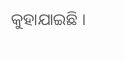କୁହାଯାଇଛି ।